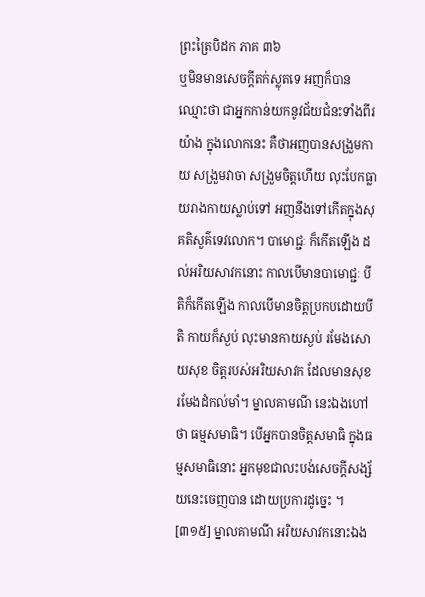ព្រះត្រៃបិដក ភាគ ៣៦
ឬមិនមានសេចក្តីតក់ស្លុតទេ អញក៏បានឈ្មោះថា ជាអ្នកកាន់យកនូវជ័យជំនះទាំងពីរយ៉ាង ក្នុងលោកនេះ គឺថាអញបានសង្រួមកាយ សង្រួមវាចា សង្រួមចិត្តហើយ លុះបែកធ្លាយរាងកាយស្លាប់ទៅ អញនឹងទៅកើតក្នុងសុគតិសួគ៌ទេវលោក។ បាមោជ្ជៈ ក៏កើតឡើង ដល់អរិយសាវកនោះ កាលបើមានបាមោជ្ជៈ បីតិក៏កើតឡើង កាលបើមានចិត្តប្រកបដោយបីតិ កាយក៏ស្ងប់ លុះមានកាយស្ងប់ រមែងសោយសុខ ចិត្តរបស់អរិយសាវក ដែលមានសុខ រមែងដំកល់មាំ។ ម្នាលគាមណី នេះឯងហៅថា ធម្មសមាធិ។ បើអ្នកបានចិត្តសមាធិ ក្នុងធម្មសមាធិនោះ អ្នកមុខជាលះបង់សេចក្តីសង្ស័យនេះចេញបាន ដោយប្រការដូច្នេះ ។
[៣១៥] ម្នាលគាមណី អរិយសាវកនោះឯង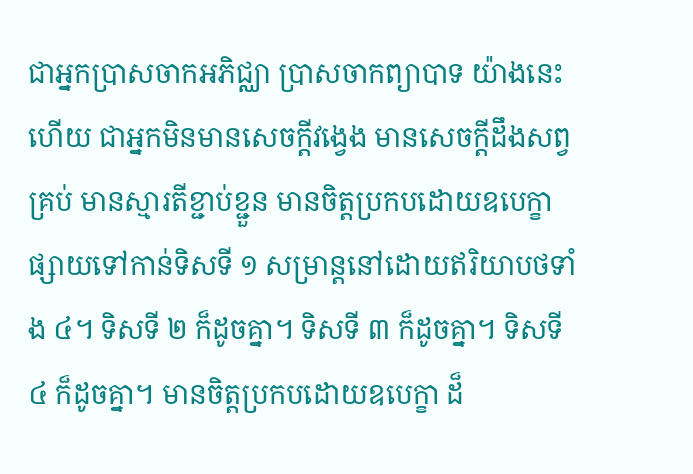ជាអ្នកប្រាសចាកអភិជ្ឈា ប្រាសចាកព្យាបាទ យ៉ាងនេះហើយ ជាអ្នកមិនមានសេចក្តីវង្វេង មានសេចក្តីដឹងសព្វគ្រប់ មានស្មារតីខ្ជាប់ខ្ជួន មានចិត្តប្រកបដោយឧបេក្ខា ផ្សាយទៅកាន់ទិសទី ១ សម្រាន្តនៅដោយឥរិយាបថទាំង ៤។ ទិសទី ២ ក៏ដូចគ្នា។ ទិសទី ៣ ក៏ដូចគ្នា។ ទិសទី ៤ ក៏ដូចគ្នា។ មានចិត្តប្រកបដោយឧបេក្ខា ដ៏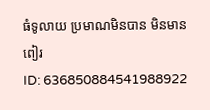ធំទូលាយ ប្រមាណមិនបាន មិនមានពៀរ
ID: 636850884541988922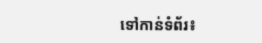ទៅកាន់ទំព័រ៖